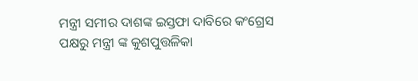ମନ୍ତ୍ରୀ ସମୀର ଦାଶଙ୍କ ଇସ୍ତଫା ଦାବିରେ କଂଗ୍ରେସ ପକ୍ଷରୁ ମନ୍ତ୍ରୀ ଙ୍କ କୁଶପୁତ୍ତଳିକା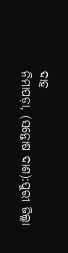ଦାହ
ନିମାପଡ଼ା, (ସନ୍ତୋଷ ଦାଶ):ପୁରୀ ଜିଲ୍ଲା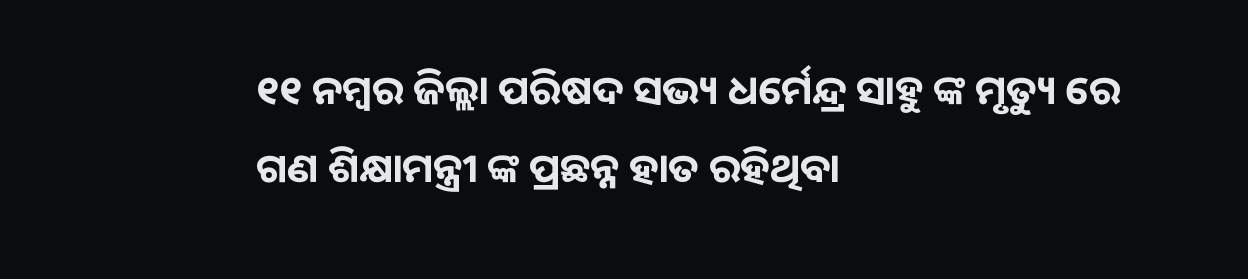୧୧ ନମ୍ବର ଜିଲ୍ଲା ପରିଷଦ ସଭ୍ୟ ଧର୍ମେନ୍ଦ୍ର ସାହୁ ଙ୍କ ମୃତ୍ୟୁ ରେ ଗଣ ଶିକ୍ଷାମନ୍ତ୍ରୀ ଙ୍କ ପ୍ରଛନ୍ନ ହାତ ରହିଥିବା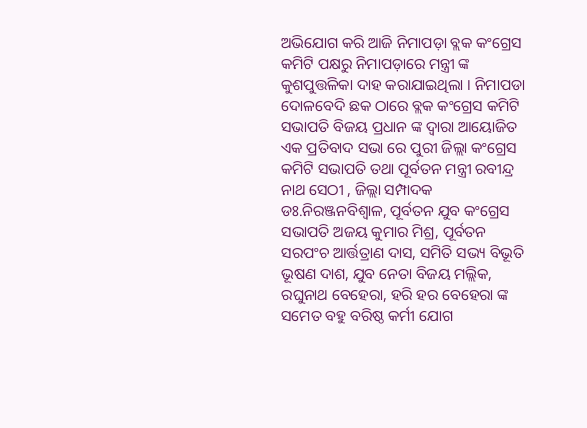ଅଭିଯୋଗ କରି ଆଜି ନିମାପଡ଼ା ବ୍ଲକ କଂଗ୍ରେସ କମିଟି ପକ୍ଷରୁ ନିମାପଡ଼ାରେ ମନ୍ତ୍ରୀ ଙ୍କ କୁଶପୁତ୍ତଳିକା ଦାହ କରାଯାଇଥିଲା । ନିମାପଡା ଦୋଳବେଦି ଛକ ଠାରେ ବ୍ଲକ କଂଗ୍ରେସ କମିଟି ସଭାପତି ବିଜୟ ପ୍ରଧାନ ଙ୍କ ଦ୍ଵାରା ଆୟୋଜିତ ଏକ ପ୍ରତିବାଦ ସଭା ରେ ପୁରୀ ଜିଲ୍ଲା କଂଗ୍ରେସ କମିଟି ସଭାପତି ତଥା ପୂର୍ବତନ ମନ୍ତ୍ରୀ ରବୀନ୍ଦ୍ର ନାଥ ସେଠୀ , ଜିଲ୍ଲା ସମ୍ପାଦକ ଡଃ.ନିରଞ୍ଜନବିଶ୍ବାଳ, ପୂର୍ବତନ ଯୁବ କଂଗ୍ରେସ ସଭାପତି ଅଜୟ କୁମାର ମିଶ୍ର, ପୂର୍ବତନ ସରପଂଚ ଆର୍ତ୍ତତ୍ରାଣ ଦାସ, ସମିତି ସଭ୍ୟ ବିଭୂତି ଭୂଷଣ ଦାଶ, ଯୁବ ନେତା ବିଜୟ ମଲ୍ଲିକ, ରଘୁନାଥ ବେହେରା, ହରି ହର ବେହେରା ଙ୍କ ସମେତ ବହୁ ବରିଷ୍ଠ କର୍ମୀ ଯୋଗ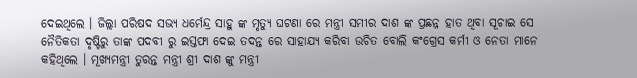ଦେଇଥିଲେ । ଜିଲ୍ଲା ପରିଷଦ ସଭ୍ୟ ଧର୍ମେନ୍ଦ୍ର ସାହୁ ଙ୍କ ମୃତ୍ୟୁ ଘଟଣା ରେ ମନ୍ତ୍ରୀ ସମୀର ଦାଶ ଙ୍କ ପ୍ରଛନ୍ନ ହାତ ଥିବା ସୂଚାଇ ସେ ନୈତିକତା ଦୃଷ୍ଟିରୁ ତାଙ୍କ ପଦବୀ ରୁ ଇସ୍ତଫା ଦେଇ ତଦନ୍ତ ରେ ସାହାଯ୍ୟ କରିବା ଉଚିତ ବୋଲି କଂଗ୍ରେସ କର୍ମୀ ଓ ନେତା ମାନେ କହିଥିଲେ । ମୂଖ୍ୟମନ୍ତ୍ରୀ ତୁରନ୍ତ ମନ୍ତ୍ରୀ ଶ୍ରୀ ଦାଶ ଙ୍କୁ ମନ୍ତ୍ରୀ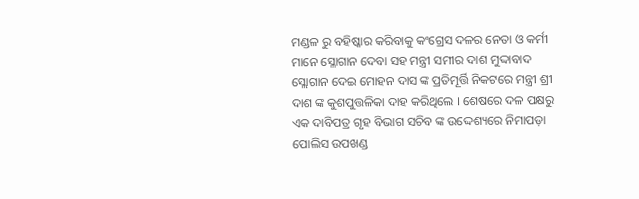ମଣ୍ଡଳ ରୁ ବହିଷ୍କାର କରିବାକୁ କଂଗ୍ରେସ ଦଳର ନେତା ଓ କର୍ମୀ ମାନେ ସ୍ଳୋଗାନ ଦେବା ସହ ମନ୍ତ୍ରୀ ସମୀର ଦାଶ ମୁଦ୍ଦାବାଦ ସ୍ଲୋଗାନ ଦେଇ ମୋହନ ଦାସ ଙ୍କ ପ୍ରତିମୂର୍ତ୍ତି ନିକଟରେ ମନ୍ତ୍ରୀ ଶ୍ରୀ ଦାଶ ଙ୍କ କୁଶପୁତ୍ତଳିକା ଦାହ କରିଥିଲେ । ଶେଷରେ ଦଳ ପକ୍ଷରୁ ଏକ ଦାବିପତ୍ର ଗୃହ ବିଭାଗ ସଚିବ ଙ୍କ ଉଦ୍ଦେଶ୍ୟରେ ନିମାପଡ଼ା ପୋଲିସ ଉପଖଣ୍ଡ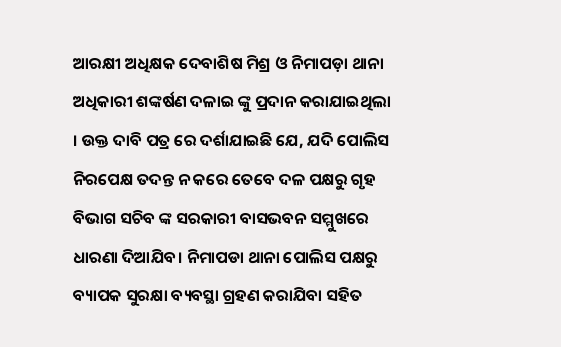ଆରକ୍ଷୀ ଅଧିକ୍ଷକ ଦେବାଶିଷ ମିଶ୍ର ଓ ନିମାପଡ଼ା ଥାନା ଅଧିକାରୀ ଶଙ୍କର୍ଷଣ ଦଳାଇ ଙ୍କୁ ପ୍ରଦାନ କରାଯାଇଥିଲା । ଉକ୍ତ ଦାବି ପତ୍ର ରେ ଦର୍ଶାଯାଇଛି ଯେ, ଯଦି ପୋଲିସ ନିରପେକ୍ଷ ତଦନ୍ତ ନ କରେ ତେବେ ଦଳ ପକ୍ଷରୁ ଗୃହ ବିଭାଗ ସଚିବ ଙ୍କ ସରକାରୀ ବାସଭବନ ସମ୍ମୁଖରେ ଧାରଣା ଦିଆଯିବ। ନିମାପଡା ଥାନା ପୋଲିସ ପକ୍ଷରୁ ବ୍ୟାପକ ସୁରକ୍ଷା ବ୍ୟବସ୍ଥା ଗ୍ରହଣ କରାଯିବା ସହିତ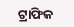ଟ୍ରାଫିକ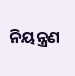ନିୟନ୍ତ୍ରଣ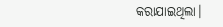କରାଯାଇଥିଲା।